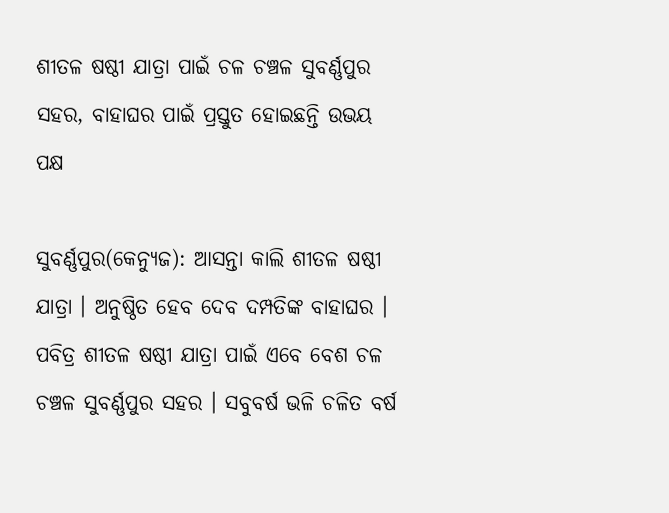ଶୀତଳ ଷଷ୍ଠୀ ଯାତ୍ରା ପାଇଁ ଚଳ ଚଞ୍ଚଳ ସୁବର୍ଣ୍ଣପୁର ସହର, ବାହାଘର ପାଇଁ ପ୍ରସ୍ତୁତ ହୋଇଛନ୍ତି ଉଭୟ ପକ୍ଷ

ସୁବର୍ଣ୍ଣପୁର(କେନ୍ୟୁଜ): ଆସନ୍ତା କାଲି ଶୀତଳ ଷଷ୍ଠୀ ଯାତ୍ରା । ଅନୁଷ୍ଠିତ ହେବ ଦେବ ଦମ୍ପତିଙ୍କ ବାହାଘର । ପବିତ୍ର ଶୀତଳ ଷଷ୍ଠୀ ଯାତ୍ରା ପାଇଁ ଏବେ ବେଶ ଚଳ ଚଞ୍ଚଳ ସୁବର୍ଣ୍ଣପୁର ସହର । ସବୁବର୍ଷ ଭଳି ଚଳିତ ବର୍ଷ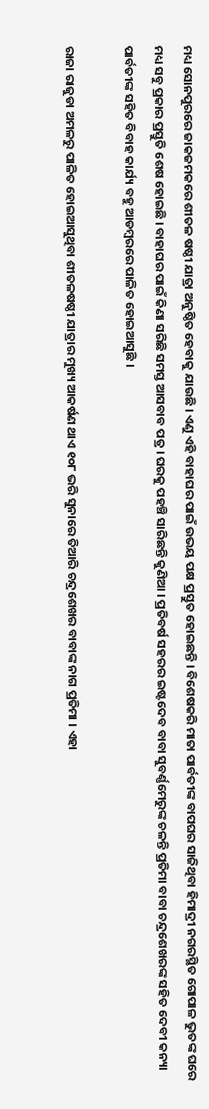ମଧ୍ୟ ସୋନପୁରରେ ଜାକଜମକରେ ଶୀତଳ ଷଷ୍ଠୀ ଯାତ୍ରା ଅନୁଷ୍ଠିତ ହେବାକୁ ଯାଉଛି । ଏଣୁ ଏହି ବାହାଘର ପାଇଁ ଉଭୟ ପକ୍ଷ ପ୍ରସ୍ତୁତ ହୋଇଛନ୍ତି । ବିଶେଷକରି ମାତା ପାର୍ବତୀଙ୍କ ବାପଘର ସାଜିଥିବା ହିମାଦ୍ରୀ ନଗରସ୍ଥିତ ଗୋପାଳ ଭୁତଙ୍କ ଘରେ ମଧ୍ୟ ସବୁ ପ୍ରକାର ପ୍ରସ୍ତୁତି ଶେଷ ହୋଇଛି । ବାହାଘର ପାଇଁ କିଣା ସରିଛି ସମସ୍ତ ଆସବାବ ପତ୍ର । ଘରକୁ ପହଞ୍ଚି ସାରିଛନ୍ତି କୁଣିଆ । ପ୍ରତିବର୍ଷ ସହରର ଇଷ୍ଟଦେବ ବାବା ସୁବର୍ଣ୍ଣମେରୁଙ୍କ ଚଳନ୍ତି ପ୍ରତିମା ବାବା ଚନ୍ଦ୍ରଶେଖରଙ୍କ ସହିତ ଦେବୀ କନ୍ୟା ପାର୍ବତୀଙ୍କ ସହିତ ବିବାହ କାର୍ଯ୍ୟ ବହୁ ଆଡମ୍ୱରରେ ପାଳିତ ହୋଇଆସୁଛି ।

ରାଜା ରାଜୁଡା ଅମଳରୁ ପାଳିତ ହୋଇଆସୁଥିବା ଶୀତଳଷଷ୍ଠୀ ଯାତ୍ରାର ମୁଖ୍ୟ ଆକର୍ଷଣ ଥାଏ ୧୦୮ ଭରି ସୁନାରେ ତିଆରି ଚନ୍ଦ୍ରଶେଖର ବାବାଙ୍କ ନାଗ ପ୍ରତିମା । ଏହା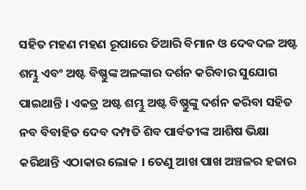ସହିତ ମହଣ ମହଣ ରୂପାରେ ତିଆରି ବିମାନ ଓ ଦେବଦଳ ଅଷ୍ଟ ଶମ୍ଭୁ ଏବଂ ଅଷ୍ଟ ବିଷ୍ଣୁଙ୍କ ଅଳଙ୍କାର ଦର୍ଶନ କରିବାର ସୁଯୋଗ ପାଇଥାନ୍ତି । ଏକତ୍ର ଅଷ୍ଟ ଶମ୍ଭୁ ଅଷ୍ଟ ବିଷ୍ଣୁଙ୍କୁ ଦର୍ଶନ କରିବା ସହିତ ନବ ବିବାହିତ ଦେବ ଦମ୍ପତି ଶିବ ପାର୍ବତୀଙ୍କ ଆଶିଷ ଭିକ୍ଷା କରିଥାନ୍ତି ଏଠାକାର ଲୋକ । ତେଣୁ ଆଖ ପାଖ ଅଞ୍ଚଳର ହଜାର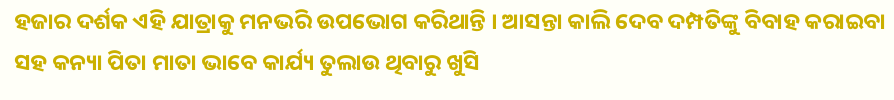ହଜାର ଦର୍ଶକ ଏହି ଯାତ୍ରାକୁ ମନଭରି ଉପଭୋଗ କରିଥାନ୍ତି । ଆସନ୍ତା କାଲି ଦେବ ଦମ୍ପତିଙ୍କୁ ବିବାହ କରାଇବା ସହ କନ୍ୟା ପିତା ମାତା ଭାବେ କାର୍ଯ୍ୟ ତୁଲାଉ ଥିବାରୁ ଖୁସି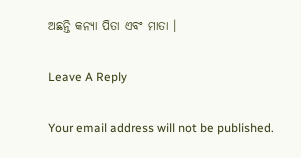ଅଛନ୍ତି କନ୍ୟା ପିତା ଏବଂ ମାତା ।

Leave A Reply

Your email address will not be published.